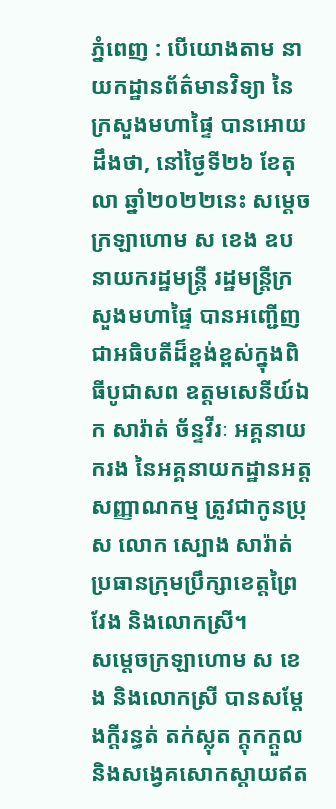ភ្នំពេញ : បើយោងតាម នាយកដ្ឋានព័ត៌មានវិទ្យា នៃក្រសួងមហាផ្ទៃ បានអោយដឹងថា, នៅថ្ងៃទី២៦ ខែតុលា ឆ្នាំ២០២២នេះ សម្ដេចក្រឡាហោម ស ខេង ឧបនាយករដ្ឋមន្ត្រី រដ្ឋមន្ត្រីក្រសួងមហាផ្ទៃ បានអញ្ជើញជាអធិបតីដ៏ខ្ពង់ខ្ពស់ក្នុងពិធីបូជាសព ឧត្តមសេនីយ៍ឯក សារ៉ាត់ ច័ន្ទវីរៈ អគ្គនាយករង នៃអគ្គនាយកដ្ឋានអត្តសញ្ញាណកម្ម ត្រូវជាកូនប្រុស លោក ស្បោង សារ៉ាត់ ប្រធានក្រុមប្រឹក្សាខេត្តព្រៃវែង និងលោកស្រី។
សម្ដេចក្រឡាហោម ស ខេង និងលោកស្រី បានសម្ដែងក្តីរន្ធត់ តក់ស្លុត ក្តុកក្តួល និងសង្វេគសោកស្ដាយឥត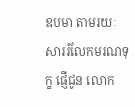ឧបមា តាមរយៈសាររំលែកមរណទុក្ខ ផ្ញើជូន លោក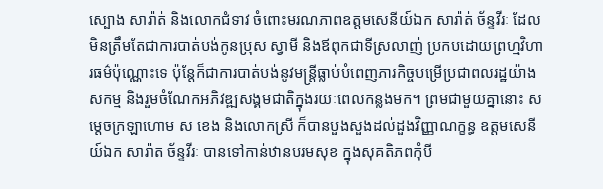ស្បោង សារ៉ាត់ និងលោកជំទាវ ចំពោះមរណភាពឧត្តមសេនីយ៍ឯក សារ៉ាត់ ច័ន្ទវីរៈ ដែលមិនត្រឹមតែជាការបាត់បង់កូនប្រុស ស្វាមី និងឪពុកជាទីស្រលាញ់ ប្រកបដោយព្រហ្មវិហារធម៌ប៉ុណ្ណោះទេ ប៉ុន្តែក៏ជាការបាត់បង់នូវមន្ត្រីធ្លាប់បំពេញភារកិច្ចបម្រើប្រជាពលរដ្ឋយ៉ាងសកម្ម និងរួមចំណែកអភិវឌ្ឍសង្គមជាតិក្នុងរយៈពេលកន្លងមក។ ព្រមជាមួយគ្នានោះ សម្ដេចក្រឡាហោម ស ខេង និងលោកស្រី ក៏បានបួងសួងដល់ដួងវិញ្ញាណក្ខន្ធ ឧត្តមសេនីយ៍ឯក សារ៉ាត ច័ន្ទវីរៈ បានទៅកាន់ឋានបរមសុខ ក្នុងសុគតិភពកុំបី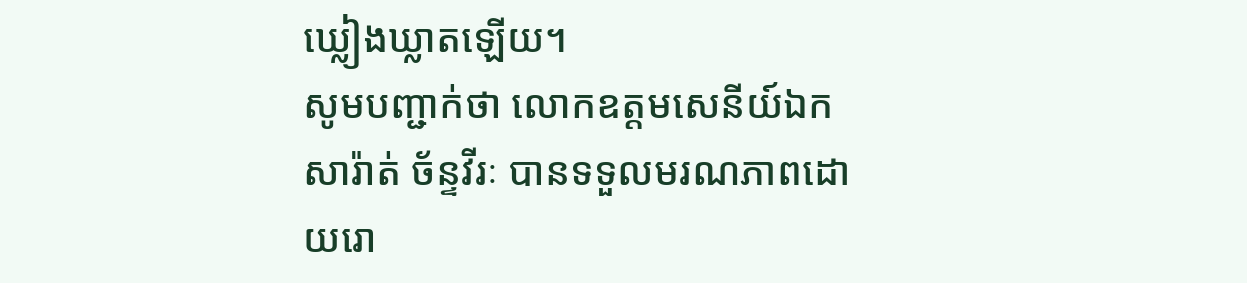ឃ្លៀងឃ្លាតឡើយ។
សូមបញ្ជាក់ថា លោកឧត្តមសេនីយ៍ឯក សារ៉ាត់ ច័ន្ទវីរៈ បានទទួលមរណភាពដោយរោ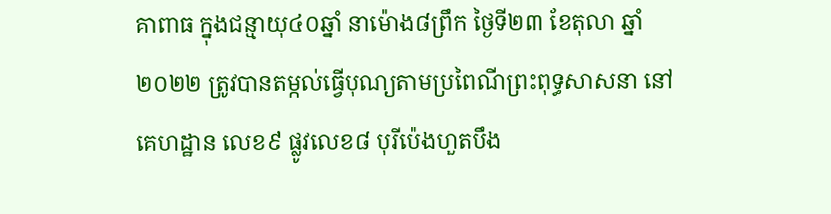គាពាធ ក្នុងជន្មាយុ៤០ឆ្នាំ នាម៉ោង៨ព្រឹក ថ្ងៃទី២៣ ខែតុលា ឆ្នាំ២០២២ ត្រូវបានតម្កល់ធ្វើបុណ្យតាមប្រពៃណីព្រះពុទ្ធសាសនា នៅគេហដ្ឋាន លេខ៩ ផ្លូវលេខ៨ បុរីប៉េងហួតបឹង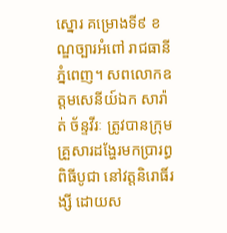ស្នោរ គម្រោងទី៩ ខណ្ឌច្បារអំពៅ រាជធានីភ្នំពេញ។ សពលោកឧត្តមសេនីយ៍ឯក សារ៉ាត់ ច័ន្ទវីរៈ ត្រូវបានក្រុមគ្រួសារដង្ហែរមកប្រារព្ធពិធីបូជា នៅវត្តនិរោធិ៍រង្សី ដោយស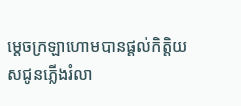ម្ដេចក្រឡាហោមបានផ្ដល់កិត្តិយសជូនភ្លើងរំលា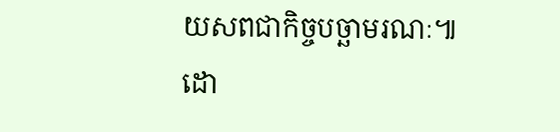យសពជាកិច្ចបច្ឆាមរណៈ៕
ដោ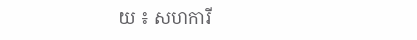យ ៖ សហការី